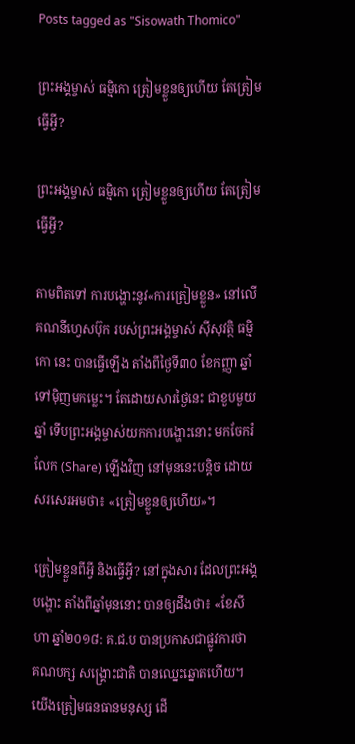Posts tagged as "Sisowath Thomico"

ព្រះអង្គម្ចាស់ ធម្មិកោ ត្រៀមខ្លួនឲ្យហើយ តែត្រៀមធ្វើអ្វី?

ព្រះអង្គម្ចាស់ ធម្មិកោ ត្រៀមខ្លួនឲ្យហើយ តែត្រៀមធ្វើអ្វី?

តាមពិតទៅ ការបង្ហោះនូវ«ការត្រៀមខ្លួន» នៅលើគណនីហ្វេសប៊ុក របស់ព្រះអង្គម្ចាស់ ស៊ីសុវត្ថិ ធម្មិកោ នេះ បានធ្វើឡើង តាំងពីថ្ងៃទី៣០ ខែកញ្ញា ឆ្នាំទៅម៉ិញមកម្លេះ។ តែដោយសារថ្ងៃនេះ ជាខួបមួយឆ្នាំ ទើបព្រះអង្គម្ចាស់យកការបង្ហោះនោះ មកចែករំលែក (Share) ឡើងវិញ នៅមុននេះបន្តិច ដោយសរសេរអមថា៖ «ត្រៀមខ្លួនឲ្យហើយ»។

ត្រៀមខ្លួនពីអ្វី និងធ្វើអ្វី? នៅក្នុងសារ ដែលព្រះអង្គបង្ហោះ តាំងពីឆ្នាំមុននោះ បានឲ្យដឹងថា៖ «ខែសីហា ឆ្នាំ២០១៨: គ.ជ.ប បានប្រកាសជាផ្លូវការថា គណបក្ស សង្រ្គោះជាតិ បានឈ្នេះឆ្នោតហើយ។ យើងត្រៀមធនធានមនុស្ស ដើ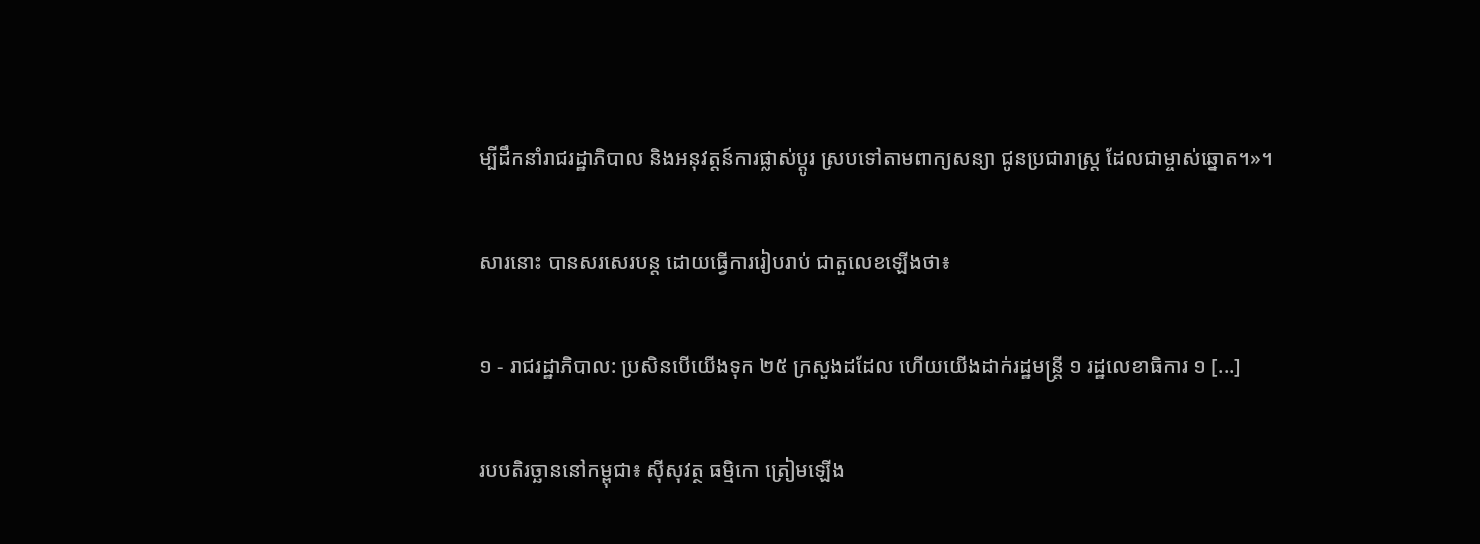ម្បីដឹកនាំរាជរដ្ឋាភិបាល និងអនុវត្តន៍ការផ្លាស់ប្តូរ ស្របទៅតាមពាក្យសន្យា ជូនប្រជារាស្ត្រ ដែលជាម្ចាស់ឆ្នោត។»។

សារនោះ បានសរសេរបន្ត ដោយធ្វើការរៀបរាប់ ជាតួលេខឡើងថា៖

១ - រាជរដ្ឋាភិបាល: ប្រសិនបើយើងទុក ២៥ ក្រសួងដដែល ហើយយើងដាក់រដ្ឋមន្ត្រី ១ រដ្ឋលេខាធិការ ១ [...]

របបតិរច្ឆាននៅកម្ពុជា៖ ស៊ីសុវត្ថ ធម្មិកោ ត្រៀមឡើង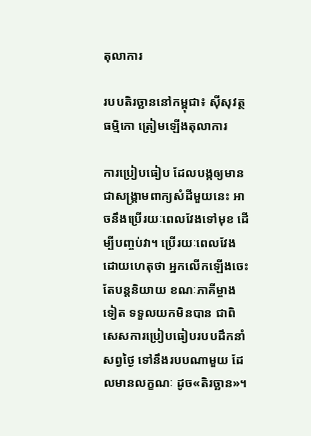តុលាការ

របបតិរច្ឆាននៅកម្ពុជា៖ ស៊ីសុវត្ថ ធម្មិកោ ត្រៀមឡើងតុលាការ

ការប្រៀបធៀប ដែលបង្កឲ្យមាន ជាសង្គ្រាមពាក្យសំដីមួយនេះ អាចនឹងប្រើរយៈពេលវែងទៅមុខ ដើម្បីបញ្ចប់វា។ ប្រើរយៈពេលវែង ដោយហេតុថា អ្នកលើកឡើងចេះតែបន្តនិយាយ ខណៈភាគីម្ចាងទៀត ទទួលយកមិនបាន ជាពិសេសការប្រៀបធៀបរបបដឹកនាំសព្វថ្ងៃ ទៅនឹងរបបណាមួយ ដែលមានលក្ខណៈ ដូច«តិរច្ឆាន»។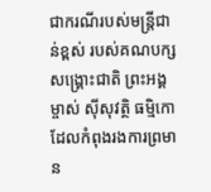ជាករណីរបស់មន្ត្រីជាន់ខ្ពស់ របស់គណបក្សសង្គ្រោះជាតិ ព្រះអង្គម្ចាស់ ស៊ីសុវត្ថិ ធម្មិកោ ដែលកំពុងរងការព្រមាន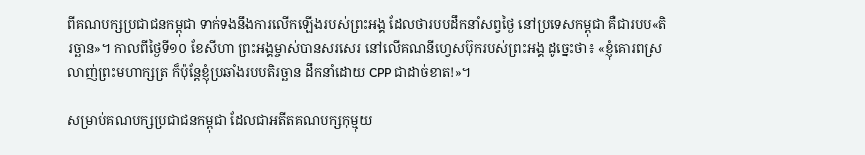ពីគណបក្សប្រជាជនកម្ពុជា ទាក់ទងនឹងការលើកឡើងរបស់ព្រះអង្គ ដែលថារបបដឹកនាំសព្វថ្ងៃ នៅប្រទេសកម្ពុជា គឺជារបប«តិរច្ឆាន»។ កាលពីថ្ងៃទី១០ ខែសីហា ព្រះអង្គម្ចាស់បានសរសេរ នៅលើគណនីហ្វេសប៊ុករបស់ព្រះអង្គ ដូច្នេះថា៖ «ខ្ញុំគោរពស្រលាញ់ព្រះមហាក្សត្រ ក៏ប៉ុន្តែខ្ញុំប្រឆាំងរបបតិរច្ឆាន ដឹកនាំដោយ CPP ជាដាច់ខាត!»។

សម្រាប់គណបក្សប្រជាជនកម្ពុជា ដែលជាអតីតគណបក្សកុម្មុយ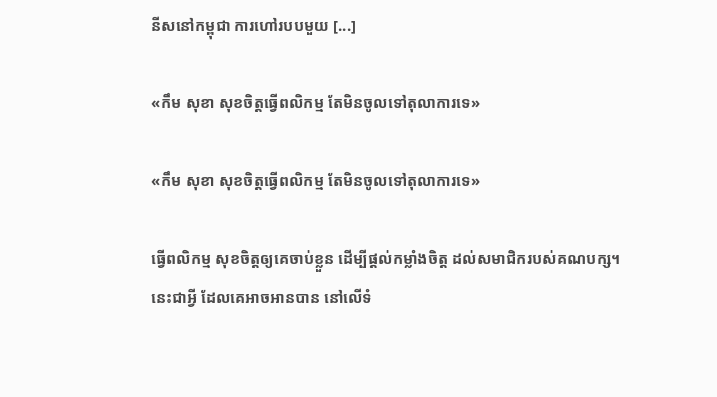នីសនៅកម្ពុជា ការហៅរបបមួយ [...]

«កឹម សុខា សុខចិត្តធ្វើពលិកម្ម តែមិនចូលទៅតុលាការទេ»

«កឹម សុខា សុខចិត្តធ្វើពលិកម្ម តែមិនចូលទៅតុលាការទេ»

ធ្វើពលិកម្ម សុខចិត្តឲ្យគេចាប់ខ្លួន ដើម្បីផ្ដល់កម្លាំងចិត្ត ដល់សមាជិករបស់គណបក្ស។ នេះជាអ្វី ដែលគេអាចអានបាន នៅលើទំ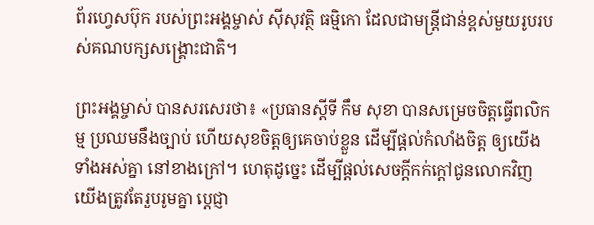ព័រហ្វេសប៊ុក របស់ព្រះអង្គម្ចាស់ ស៊ីសុវត្ថិ ធម្មិកោ ដែលជាមន្ត្រីជាន់ខ្ពស់មួយរូបរបស់គណបក្សសង្គ្រោះជាតិ។

ព្រះអង្គម្ចាស់ បានសរសេរថា៖ «ប្រធានស្តីទី កឹម សុខា បានសម្រេចចិត្តធ្វើពលិកម្ម ប្រឈមនឹងច្បាប់ ហើយសុខចិត្តឲ្យគេចាប់ខ្លួន ដើម្បីផ្តល់កំលាំងចិត្ត ឲ្យយើងទាំងអស់គ្នា នៅខាងក្រៅ។ ហេតុដូច្នេះ ដើម្បីផ្តល់សេចក្តីកក់ក្តៅជូនលោកវិញ យើងត្រូវតែរួបរូមគ្នា ប្តេជ្ញា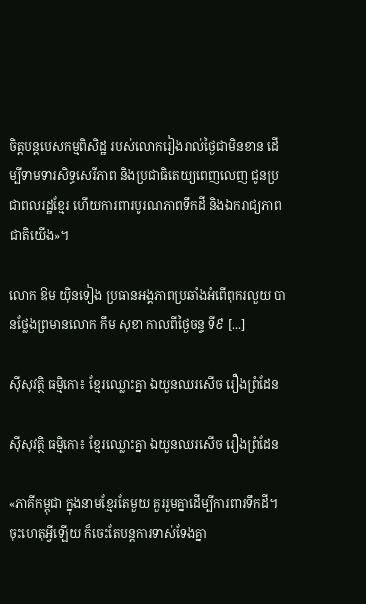ចិត្តបន្តបេសកម្មពិសិដ្ឋ របស់លោករៀងរាល់ថ្ងៃជាមិនខាន ដើម្បីទាមទារសិទ្ធសេរីភាព និងប្រជាធិតេយ្យពេញលេញ ជូនប្រជាពលរដ្ឋខ្មែរ ហើយការពារបូរណភាពទឹកដី និងឯករាជ្យភាពជាតិយើង»។

លោក ឱម យ៉ិនទៀង ប្រធានអង្គភាពប្រឆាំងអំពើពុករលួយ បានថ្លែងព្រមានលោក កឹម សុខា កាលពីថ្ងៃចន្ទ ទី៩ [...]

ស៊ីសុវត្ថិ ធម្មិកោ៖ ខ្មែរឈ្លោះគ្នា ឯយួនឈរសើច រឿងព្រំដែន

ស៊ីសុវត្ថិ ធម្មិកោ៖ ខ្មែរឈ្លោះគ្នា ឯយួនឈរសើច រឿងព្រំដែន

«ភាគីកម្ពុជា ក្នុងនាមខ្មែរតែមួយ គួររួមគ្នាដើម្បីការពារទឹកដី។ ចុះហេតុអ្វីឡើយ ក៏ចេះតែបន្តការទាស់ទែងគ្នា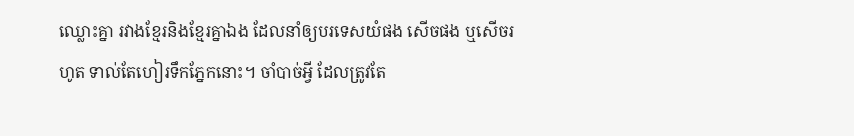ឈ្លោះគ្នា រវាងខ្មែរនិងខ្មែរគ្នាឯង ដែលនាំឲ្យបរទេសយំផង សើចផង ឬសើចរហូត ទាល់តែហៀរទឹកភ្នែកនោះ។ ចាំបាច់អ្វី ដែលត្រូវតែ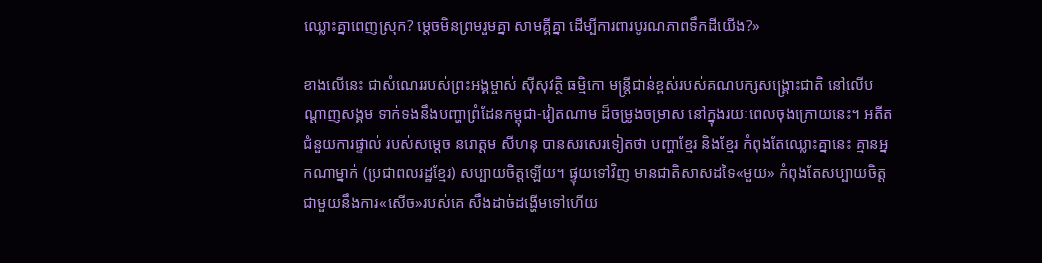ឈ្លោះគ្នាពេញស្រុក? ម្តេចមិនព្រមរួមគ្នា សាមគ្គីគ្នា ដើម្បីការពារបូរណភាពទឹកដីយើង?»

ខាងលើនេះ ជាសំណេររបស់ព្រះអង្គម្ចាស់ ស៊ីសុវត្ថិ ធម្មិកោ មន្ត្រីជាន់ខ្ពស់របស់គណបក្សសង្គ្រោះជាតិ នៅលើបណ្ដាញសង្គម ទាក់ទងនឹងបញ្ហាព្រំដែនកម្ពុជា-វៀតណាម ដ៏ចម្រូងចម្រាស នៅក្នុងរយៈពេលចុងក្រោយនេះ។ អតីតជំនួយការផ្ទាល់ របស់សម្ដេច នរោត្ដម សីហនុ បានសរសេរទៀតថា បញ្ហាខ្មែរ និងខ្មែរ កំពុងតែឈ្លោះគ្នានេះ គ្មានអ្នកណាម្នាក់ (ប្រជាពលរដ្ឋខ្មែរ) សប្បាយចិត្តឡើយ។ ផ្ទុយទៅវិញ មានជាតិសាសដទៃ«មួយ» កំពុងតែសប្បាយចិត្ត ជាមួយនឹងការ«សើច»របស់គេ សឹងដាច់ដង្ហើមទៅហើយ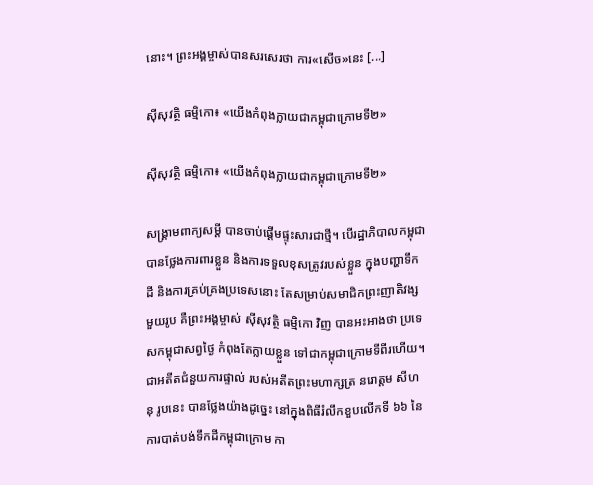នោះ។ ព្រះអង្គម្ចាស់បានសរសេរថា ការ«សើច»នេះ [...]

ស៊ីសុវត្ថិ ធម្មិកោ៖ «យើងកំពុងក្លាយជាកម្ពុជាក្រោមទី២»

ស៊ីសុវត្ថិ ធម្មិកោ៖ «យើងកំពុងក្លាយជាកម្ពុជាក្រោមទី២»

សង្គ្រាមពាក្យសម្ដី បានចាប់ផ្ដើមផ្ទុះសារជាថ្មី។ បើរដ្ឋាភិបាលកម្ពុជា បានថ្លែងការពារខ្លួន និងការទទួលខុសត្រូវរបស់ខ្លួន ក្នុងបញ្ហាទឹកដី និងការគ្រប់គ្រងប្រទេសនោះ តែសម្រាប់សមាជិកព្រះញាតិវង្សមួយរូប គឺព្រះអង្គម្ចាស់ ស៊ីសុវត្ថិ ធម្មិកោ វិញ បានអះអាងថា ប្រទេសកម្ពុជាសព្វថ្ងៃ កំពុងតែក្លាយខ្លួន ទៅជាកម្ពុជាក្រោមទីពីរហើយ។ ជាអតីតជំនួយការផ្ទាល់ របស់អតីតព្រះមហាក្សត្រ នរោត្តម សីហនុ រូបនេះ បានថ្លែងយ៉ាងដូច្នេះ នៅក្នុងពិធីរំលឹកខួបលើកទី ៦៦ នៃការបាត់បង់ទឹកដីកម្ពុជាក្រោម កា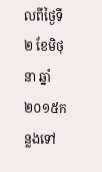លពីថ្ងៃទី២ ខែមិថុនា ឆ្នាំ២០១៥កន្លងទៅ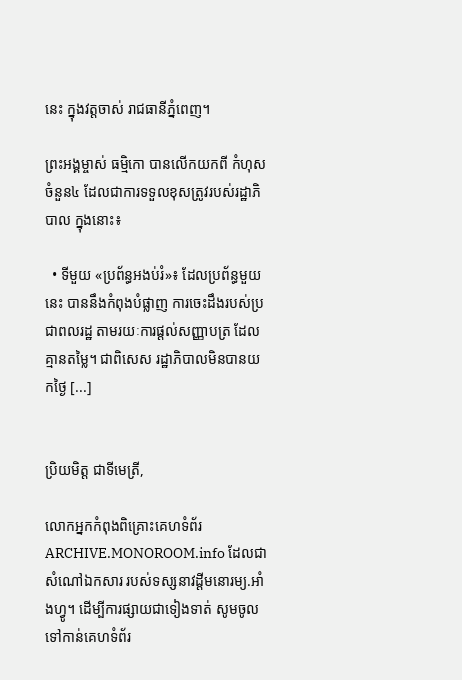នេះ ក្នុងវត្តចាស់ រាជធានីភ្នំពេញ។

ព្រះអង្គម្ចាស់ ធម្មិកោ បានលើកយកពី កំហុសចំនួន៤ ដែលជាការទទួលខុសត្រូវរបស់រដ្ឋាភិបាល ក្នុងនោះ៖

  • ទីមួយ «ប្រព័ន្ធអងប់រំ»៖ ដែលប្រព័ន្ធមួយនេះ បាននឹងកំពុងបំផ្លាញ ការចេះដឹងរបស់ប្រជាពលរដ្ឋ តាមរយៈការផ្តល់សញ្ញាបត្រ ដែលគ្មានតម្លៃ។ ជាពិសេស រដ្ឋាភិបាលមិនបានយកថ្ងៃ [...]


ប្រិយមិត្ត ជាទីមេត្រី,

លោកអ្នកកំពុងពិគ្រោះគេហទំព័រ ARCHIVE.MONOROOM.info ដែលជាសំណៅឯកសារ របស់ទស្សនាវដ្ដីមនោរម្យ.អាំងហ្វូ។ ដើម្បីការផ្សាយជាទៀងទាត់ សូមចូលទៅកាន់គេហទំព័រ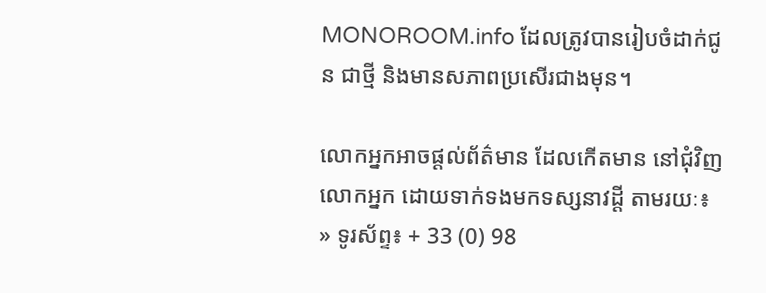MONOROOM.info ដែលត្រូវបានរៀបចំដាក់ជូន ជាថ្មី និងមានសភាពប្រសើរជាងមុន។

លោកអ្នកអាចផ្ដល់ព័ត៌មាន ដែលកើតមាន នៅជុំវិញលោកអ្នក ដោយទាក់ទងមកទស្សនាវដ្ដី តាមរយៈ៖
» ទូរស័ព្ទ៖ + 33 (0) 98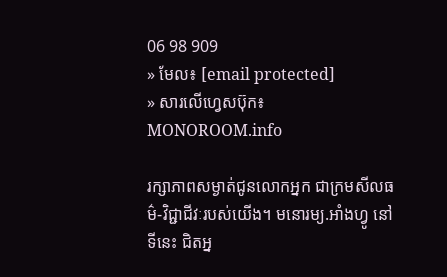06 98 909
» មែល៖ [email protected]
» សារលើហ្វេសប៊ុក៖ MONOROOM.info

រក្សាភាពសម្ងាត់ជូនលោកអ្នក ជាក្រមសីលធម៌-វិជ្ជាជីវៈរបស់យើង។ មនោរម្យ.អាំងហ្វូ នៅទីនេះ ជិតអ្ន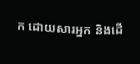ក ដោយសារអ្នក និងដើ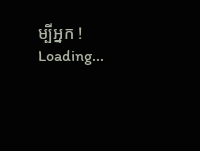ម្បីអ្នក !
Loading...